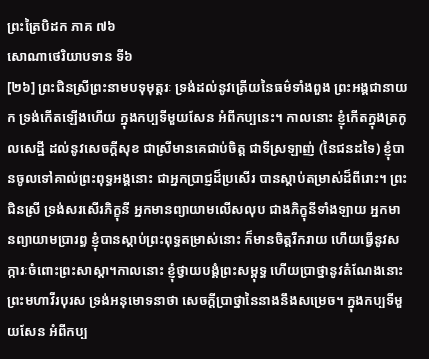ព្រះត្រៃបិដក ភាគ ៧៦
សោណាថេរិយាបទាន ទី៦
[២៦] ព្រះជិនស្រីព្រះនាមបទុមុត្តរៈ ទ្រង់ដល់នូវត្រើយនៃធម៌ទាំងពួង ព្រះអង្គជានាយក ទ្រង់កើតឡើងហើយ ក្នុងកប្បទីមួយសែន អំពីកប្បនេះ។ កាលនោះ ខ្ញុំកើតក្នុងត្រកូលសេដ្ឋី ដល់នូវសេចក្ដីសុខ ជាស្រីមានគេជាប់ចិត្ត ជាទីស្រឡាញ់ (នៃជនដទៃ) ខ្ញុំបានចូលទៅគាល់ព្រះពុទ្ធអង្គនោះ ជាអ្នកប្រាជ្ញដ៏ប្រសើរ បានស្ដាប់តម្រាស់ដ៏ពីរោះ។ ព្រះជិនស្រី ទ្រង់សរសើរភិក្ខុនី អ្នកមានព្យាយាមលើសលុប ជាងភិក្ខុនីទាំងឡាយ អ្នកមានព្យាយាមប្រារព្ធ ខ្ញុំបានស្ដាប់ព្រះពុទ្ធតម្រាស់នោះ ក៏មានចិត្តរីករាយ ហើយធ្វើនូវសក្ការៈចំពោះព្រះសាស្ដា។កាលនោះ ខ្ញុំថ្វាយបង្គំព្រះសម្ពុទ្ធ ហើយប្រាថ្នានូវតំណែងនោះ ព្រះមហាវីរបុរស ទ្រង់អនុមោទនាថា សេចក្ដីប្រាថ្នានៃនាងនឹងសម្រេច។ ក្នុងកប្បទីមួយសែន អំពីកប្ប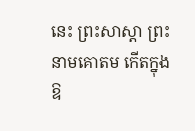នេះ ព្រះសាស្ដា ព្រះនាមគោតម កើតក្នុងឱ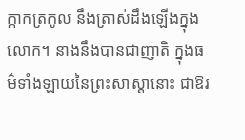ក្កាកត្រកូល នឹងត្រាស់ដឹងឡើងក្នុងលោក។ នាងនឹងបានជាញាតិ ក្នុងធម៌ទាំងឡាយនៃព្រះសាស្ដានោះ ជាឱរ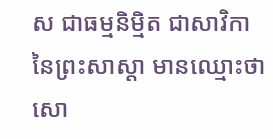ស ជាធម្មនិម្មិត ជាសាវិកានៃព្រះសាស្ដា មានឈ្មោះថា សោ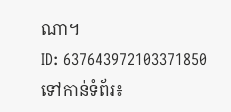ណា។
ID: 637643972103371850
ទៅកាន់ទំព័រ៖